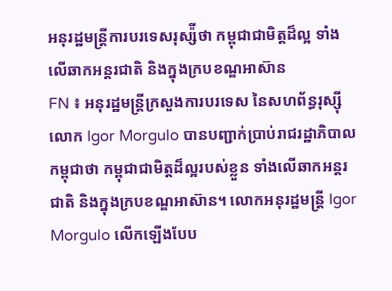អនុរដ្ឋមន្ត្រីការបរទេសរុស្ស៉ីថា កម្ពុជាជាមិត្តដ៏ល្អ ទាំងលើឆាកអន្តរជាតិ និងក្នុងក្របខណ្ឌអាស៊ាន
FN ៖ អនុរដ្ឋមន្ត្រីក្រសួងការបរទេស នៃសហព័ន្ធរុស្ស៊ី លោក Igor Morgulo បានបញ្ជាក់ប្រាប់រាជរដ្ឋាភិបាលកម្ពុជាថា កម្ពុជាជាមិត្តដ៏ល្អរបស់ខ្លួន ទាំងលើឆាកអន្តរជាតិ និងក្នុងក្របខណ្ឌអាស៊ាន។ លោកអនុរដ្ឋមន្ត្រី Igor Morgulo លើកឡើងបែប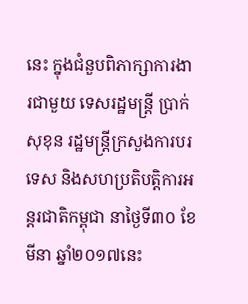នេះ ក្នុងជំនួបពិភាក្សាការងារជាមួយ ទេសរដ្ឋមន្រ្តី ប្រាក់ សុខុន រដ្ឋមន្រ្តីក្រសួងការបរទេស និងសហប្រតិបត្តិការអន្តរជាតិកម្ពុជា នាថ្ងៃទី៣០ ខែមីនា ឆ្នាំ២០១៧នេះ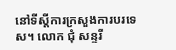នៅទីស្តីការក្រសួងការបរទេស។ លោក ជុំ សន្ទរី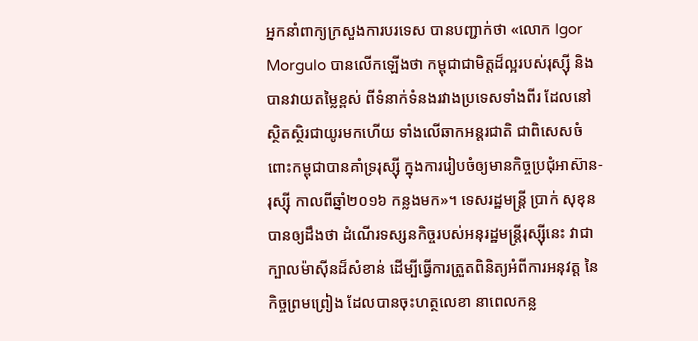អ្នកនាំពាក្យក្រសួងការបរទេស បានបញ្ជាក់ថា «លោក Igor Morgulo បានលើកឡើងថា កម្ពុជាជាមិត្តដ៏ល្អរបស់រុស្ស៊ី និងបានវាយតម្លៃខ្ពស់ ពីទំនាក់ទំនងរវាងប្រទេសទាំងពីរ ដែលនៅស្ថិតស្ថិរជាយូរមកហើយ ទាំងលើឆាកអន្តរជាតិ ជាពិសេសចំពោះកម្ពុជាបានគាំទ្ររុស្ស៊ី ក្នុងការរៀបចំឲ្យមានកិច្ចប្រជុំអាស៊ាន-រុស្ស៊ី កាលពីឆ្នាំ២០១៦ កន្លងមក»។ ទេសរដ្ឋមន្រ្តី ប្រាក់ សុខុន បានឲ្យដឹងថា ដំណើរទស្សនកិច្ចរបស់អនុរដ្ឋមន្ត្រីរុស្ស៊ីនេះ វាជាក្បាលម៉ាស៊ីនដ៏សំខាន់ ដើម្បីធ្វើការត្រួតពិនិត្យអំពីការអនុវត្ត នៃកិច្ចព្រមព្រៀង ដែលបានចុះហត្ថលេខា នាពេលកន្ល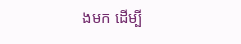ងមក ដើម្បី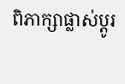ពិភាក្សាផ្លាស់ប្តូរ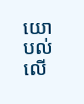យោបល់ លើ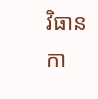វិធានកា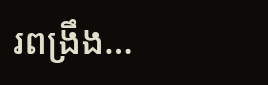រពង្រឹង…